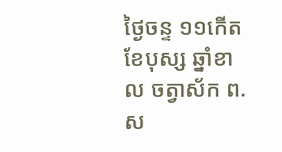ថ្ងៃចន្ទ ១១កើត ខែបុស្ស ឆ្នាំខាល ចត្វាស័ក ព.ស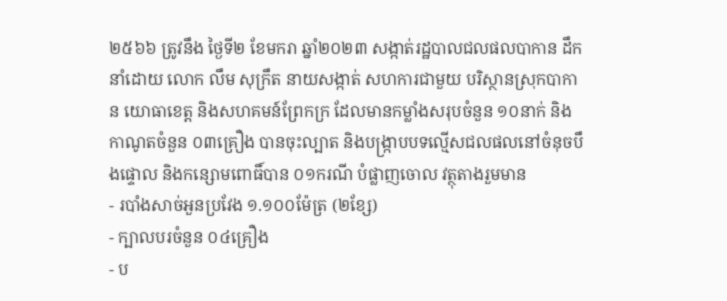២៥៦៦ ត្រូវនឹង ថ្ងៃទី២ ខែមករា ឆ្នាំ២០២៣ សង្កាត់រដ្ឋបាលជលផលបាកាន ដឹកនាំដោយ លោក លឹម សុក្រឹត នាយសង្កាត់ សហការជាមួយ បរិស្ថានស្រុកបាកាន យោធាខេត្ត និងសហគមន៍ព្រែកក្រ ដែលមានកម្លាំងសរុបចំនួន ១០នាក់ និងកាណូតចំនួន ០៣គ្រឿង បានចុះល្បាត និងបង្ក្រាបបទល្មើសជលផលនៅចំនុចបឹងផ្ទោល និងកន្សោមពោធិ៍បាន ០១ករណី បំផ្លាញចោល វត្ថុតាងរួមមាន
- របាំងសាច់អួនប្រវែង ១.១០០ម៉ែត្រ (២ខ្សែ)
- ក្បាលបរចំនួន ០៤គ្រឿង
- ប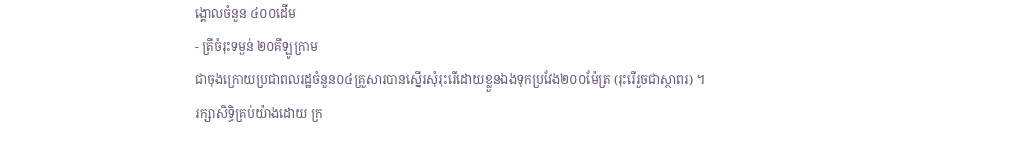ង្គោលចំនួន ៤០០ដើម
- ត្រីចំរុះទម្ងន់ ២០គីឡូក្រាម
ជាចុងក្រោយប្រជាពលរដ្ឋចំនួន០៤គ្រួសារបានស្នើរសុំរុះរើដោយខ្លួនឯងទុកប្រវែង២០០ម៉ែត្រ (រុះរើរួចជាស្ថាពរ) ។
រក្សាសិទិ្ធគ្រប់យ៉ាងដោយ ក្រ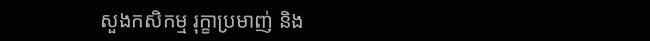សួងកសិកម្ម រុក្ខាប្រមាញ់ និង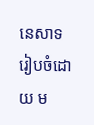នេសាទ
រៀបចំដោយ ម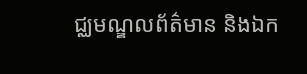ជ្ឈមណ្ឌលព័ត៌មាន និងឯក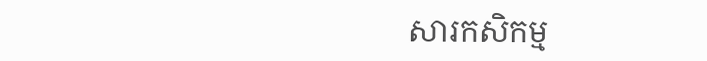សារកសិកម្ម